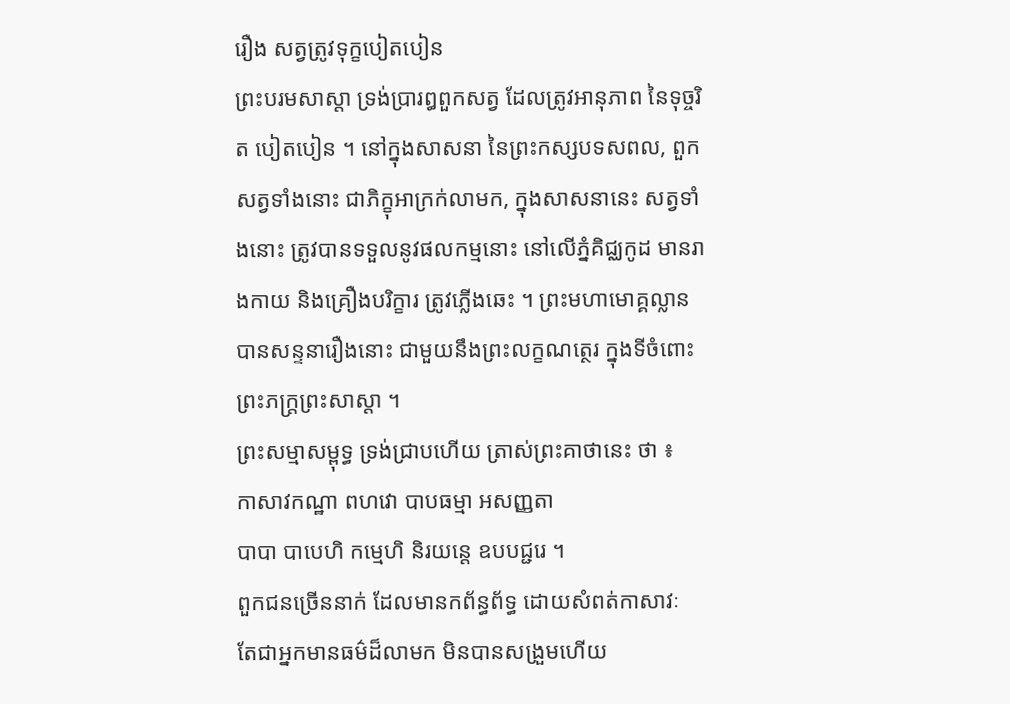រឿង សត្វត្រូវទុក្ខបៀតបៀន
ព្រះបរមសាស្តា ទ្រង់ប្រារឰពួកសត្វ ដែលត្រូវឣានុភាព នៃទុច្ចរិត បៀតបៀន ។ នៅក្នុងសាសនា នៃព្រះកស្សបទសពល, ពួកសត្វទាំងនោះ ជាភិក្ខុឣាក្រក់លាមក, ក្នុងសាសនានេះ សត្វទាំងនោះ ត្រូវបានទទួលនូវផលកម្មនោះ នៅលើភ្នំគិជ្ឈកូដ មានរាងកាយ និងគ្រឿងបរិក្ខារ ត្រូវភ្លើងឆេះ ។ ព្រះមហាមោគ្គល្លាន បានសន្ទនារឿងនោះ ជាមួយនឹងព្រះលក្ខណត្ថេរ ក្នុងទីចំពោះព្រះភក្ត្រព្រះសាស្តា ។
ព្រះសម្មាសម្ពុទ្ធ ទ្រង់ជ្រាបហើយ ត្រាស់ព្រះគាថានេះ ថា ៖
កាសាវកណ្ឋា ពហវោ បាបធម្មា ឣសញ្ញតា
បាបា បាបេហិ កម្មេហិ និរយន្តេ ឧបបជ្ជរេ ។
ពួកជនច្រើននាក់ ដែលមានកព័ន្ធព័ទ្ធ ដោយសំពត់កាសាវៈ
តែជាឣ្នកមានធម៌ដ៏លាមក មិនបានសង្រួមហើយ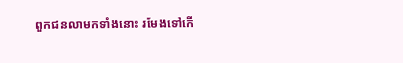ពួកជនលាមកទាំងនោះ រមែងទៅកើ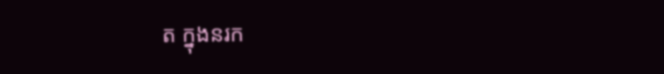ត ក្នុងនរក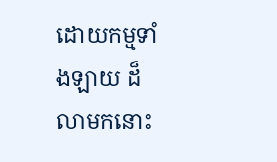ដោយកម្មទាំងឡាយ ដ៏លាមកនោះ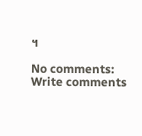។

No comments:
Write comments